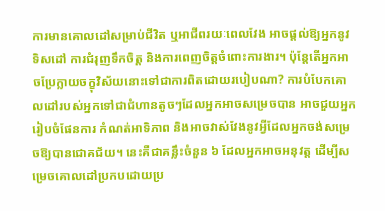ការមានគោលដៅសម្រាប់ជីវិត ឬអាជីពរយៈពេលវែង អាចផ្ដល់ឱ្យអ្នកនូវទិសដៅ ការជំរុញទឹកចិត្ត និងការពេញចិត្តចំពោះការងារ។ ប៉ុន្តែតើអ្នកអាចប្រែក្លាយចក្ខុវិស័យនោះទៅជាការពិតដោយរបៀបណា? ការបំបែកគោលដៅរបស់អ្នកទៅជាជំហានតូចៗដែលអ្នកអាចសម្រេចបាន អាចជួយអ្នករៀបចំផែនការ កំណត់អាទិភាព និងអាចវាស់វែងនូវអ្វីដែលអ្នកចង់សម្រេចឱ្យបានជោគជ័យ។ នេះគឺជាគន្លឹះចំនួន ៦ ដែលអ្នកអាចអនុវត្ត ដើម្បីសម្រេចគោលដៅប្រកបដោយប្រ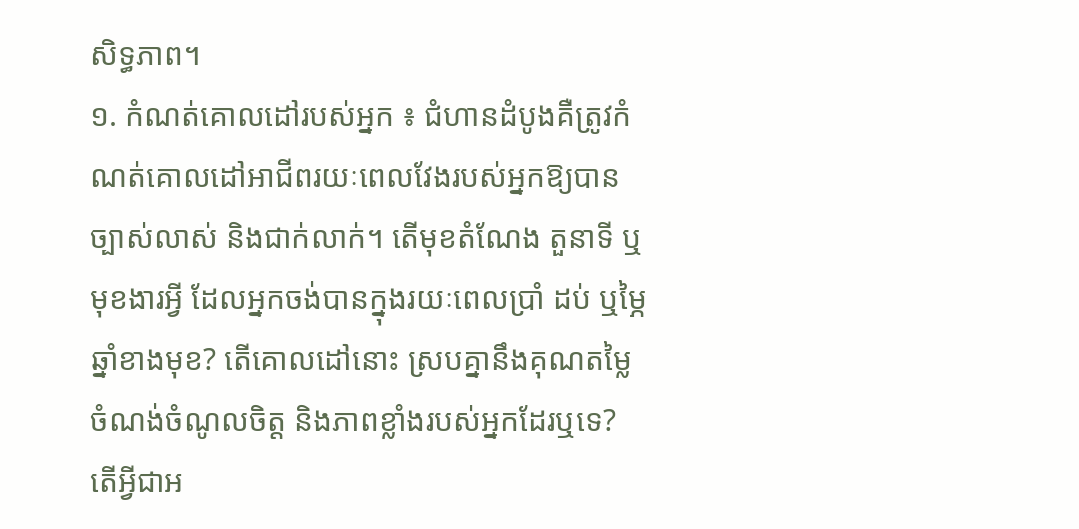សិទ្ធភាព។
១. កំណត់គោលដៅរបស់អ្នក ៖ ជំហានដំបូងគឺត្រូវកំណត់គោលដៅអាជីពរយៈពេលវែងរបស់អ្នកឱ្យបានច្បាស់លាស់ និងជាក់លាក់។ តើមុខតំណែង តួនាទី ឬមុខងារអ្វី ដែលអ្នកចង់បានក្នុងរយៈពេលប្រាំ ដប់ ឬម្ភៃឆ្នាំខាងមុខ? តើគោលដៅនោះ ស្របគ្នានឹងគុណតម្លៃ ចំណង់ចំណូលចិត្ត និងភាពខ្លាំងរបស់អ្នកដែរឬទេ? តើអ្វីជាអ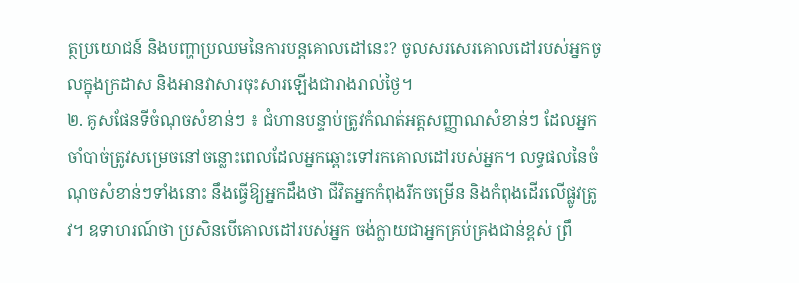ត្ថប្រយោជន៍ និងបញ្ហាប្រឈមនៃការបន្តគោលដៅនេះ? ចូលសរសេរគោលដៅរបស់អ្នកចូលក្នុងក្រដាស និងអានវាសារចុះសារឡើងជារាងរាល់ថ្ងៃ។
២. គូសផែនទីចំណុចសំខាន់ៗ ៖ ជំហានបន្ទាប់ត្រូវកំណត់អត្តសញ្ញាណសំខាន់ៗ ដែលអ្នកចាំបាច់ត្រូវសម្រេចនៅចន្លោះពេលដែលអ្នកឆ្ពោះទៅរកគោលដៅរបស់អ្នក។ លទ្ធផលនៃចំណុចសំខាន់ៗទាំងនោះ នឹងធ្វើឱ្យអ្នកដឹងថា ជីវិតអ្នកកំពុងរីកចម្រើន និងកំពុងដើរលើផ្លូវត្រូវ។ ឧទាហរណ៍ថា ប្រសិនបើគោលដៅរបស់អ្នក ចង់ក្លាយជាអ្នកគ្រប់គ្រងជាន់ខ្ពស់ ព្រឹ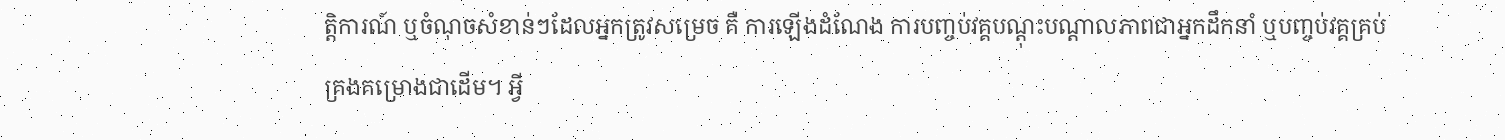ត្តិការណ៍ ឬចំណុចសំខាន់ៗដែលអ្នកត្រូវសម្រេច គឺ ការឡើងដំណែង ការបញ្ចប់វគ្គបណ្ដុះបណ្ដាលភាពជាអ្នកដឹកនាំ ឬបញ្ចប់វគ្គគ្រប់គ្រងគម្រោងជាដើម។ អ្វី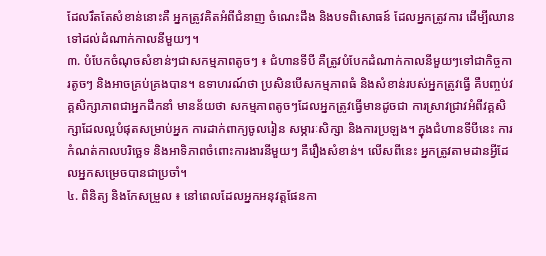ដែលរឹតតែសំខាន់នោះគឺ អ្នកត្រូវគិតអំពីជំនាញ ចំណេះដឹង និងបទពិសោធន៍ ដែលអ្នកត្រូវការ ដើម្បីឈានទៅដល់ដំណាក់កាលនីមួយៗ។
៣. បំបែកចំណុចសំខាន់ៗជាសកម្មភាពតូចៗ ៖ ជំហានទីបី គឺត្រូវបំបែកដំណាក់កាលនីមួយៗទៅជាកិច្ចការតូចៗ និងអាចគ្រប់គ្រងបាន។ ឧទាហរណ៍ថា ប្រសិនបើសកម្មភាពធំ និងសំខាន់របស់អ្នកត្រូវធ្វើ គឺបញ្ចប់វគ្គសិក្សាភាពជាអ្នកដឹកនាំ មានន័យថា សកម្មភាពតូចៗដែលអ្នកត្រូវធ្វើមានដូចជា ការស្រាវជ្រាវអំពីវគ្គសិក្សាដែលល្អបំផុតសម្រាប់អ្នក ការដាក់ពាក្យចូលរៀន សម្ភារៈសិក្សា និងការប្រឡង។ ក្នុងជំហានទីបីនេះ ការកំណត់កាលបរិច្ឆេទ និងអាទិភាពចំពោះការងារនីមួយៗ គឺរឿងសំខាន់។ លើសពីនេះ អ្នកត្រូវតាមដានអ្វីដែលអ្នកសម្រេចបានជាប្រចាំ។
៤. ពិនិត្យ និងកែសម្រួល ៖ នៅពេលដែលអ្នកអនុវត្តផែនកា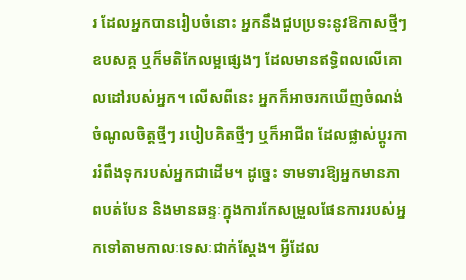រ ដែលអ្នកបានរៀបចំនោះ អ្នកនឹងជួបប្រទះនូវឱកាសថ្មីៗ ឧបសគ្គ ឬក៏មតិកែលម្អផ្សេងៗ ដែលមានឥទ្ធិពលលើគោលដៅរបស់អ្នក។ លើសពីនេះ អ្នកក៏អាចរកឃើញចំណង់ចំណូលចិត្តថ្មីៗ របៀបគិតថ្មីៗ ឬក៏អាជីព ដែលផ្លាស់ប្តូរការរំពឹងទុករបស់អ្នកជាដើម។ ដូច្នេះ ទាមទារឱ្យអ្នកមានភាពបត់បែន និងមានឆន្ទៈក្នុងការកែសម្រួលផែនការរបស់អ្នកទៅតាមកាលៈទេសៈជាក់ស្ដែង។ អ្វីដែល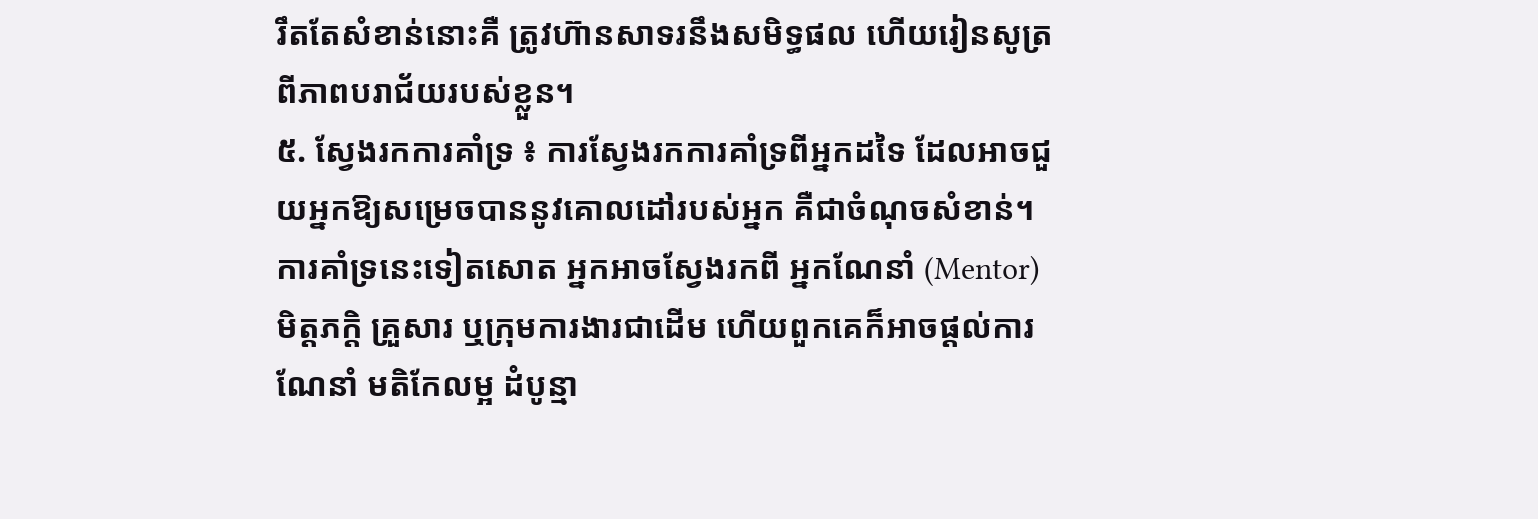រឹតតែសំខាន់នោះគឺ ត្រូវហ៊ានសាទរនឹងសមិទ្ធផល ហើយរៀនសូត្រពីភាពបរាជ័យរបស់ខ្លួន។
៥. ស្វែងរកការគាំទ្រ ៖ ការស្វែងរកការគាំទ្រពីអ្នកដទៃ ដែលអាចជួយអ្នកឱ្យសម្រេចបាននូវគោលដៅរបស់អ្នក គឺជាចំណុចសំខាន់។ ការគាំទ្រនេះទៀតសោត អ្នកអាចស្វែងរកពី អ្នកណែនាំ (Mentor) មិត្តភក្តិ គ្រួសារ ឬក្រុមការងារជាដើម ហើយពួកគេក៏អាចផ្ដល់ការណែនាំ មតិកែលម្អ ដំបូន្មា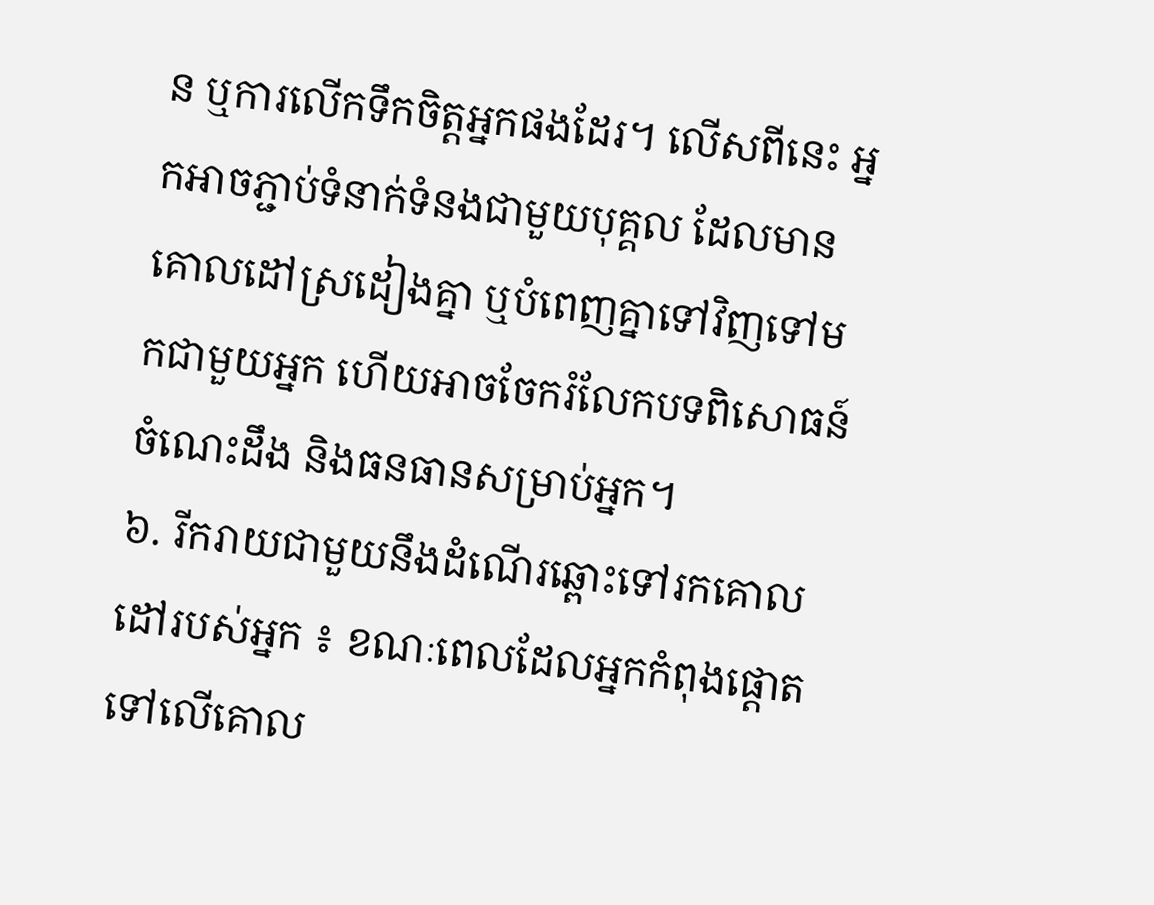ន ឬការលើកទឹកចិត្តអ្នកផងដែរ។ លើសពីនេះ អ្នកអាចភ្ជាប់ទំនាក់ទំនងជាមួយបុគ្គល ដែលមានគោលដៅស្រដៀងគ្នា ឬបំពេញគ្នាទៅវិញទៅមកជាមួយអ្នក ហើយអាចចែករំលែកបទពិសោធន៍ ចំណេះដឹង និងធនធានសម្រាប់អ្នក។
៦. រីករាយជាមួយនឹងដំណើរឆ្ពោះទៅរកគោលដៅរបស់អ្នក ៖ ខណៈពេលដែលអ្នកកំពុងផ្ដោតទៅលើគោល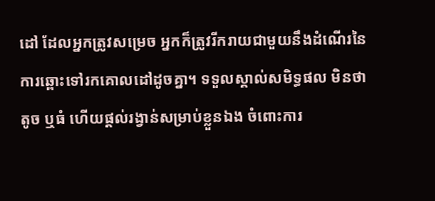ដៅ ដែលអ្នកត្រូវសម្រេច អ្នកក៏ត្រូវរីករាយជាមួយនឹងដំណើរនៃការឆ្ពោះទៅរកគោលដៅដូចគ្នា។ ទទួលស្គាល់សមិទ្ធផល មិនថាតូច ឬធំ ហើយផ្ដល់រង្វាន់សម្រាប់ខ្លួនឯង ចំពោះការ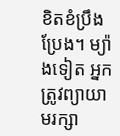ខិតខំប្រឹងប្រែង។ ម្យ៉ាងទៀត អ្នកត្រូវព្យាយាមរក្សា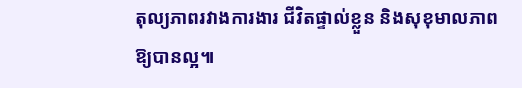តុល្យភាពរវាងការងារ ជីវិតផ្ទាល់ខ្លួន និងសុខុមាលភាពឱ្យបានល្អ៕